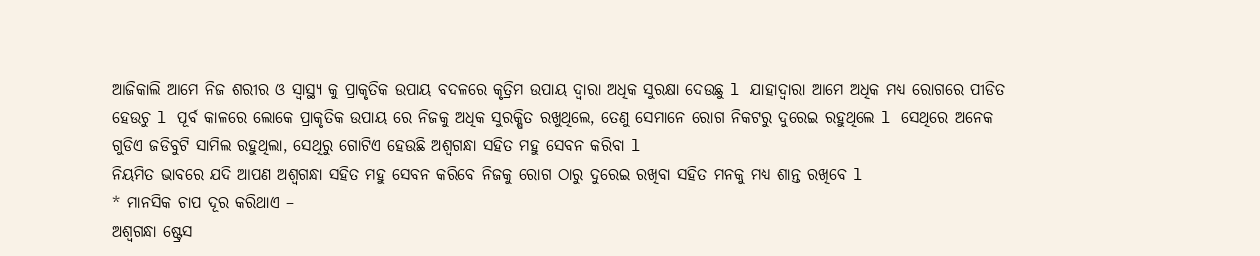ଆଜିକାଲି ଆମେ ନିଜ ଶରୀର ଓ ସ୍ୱାସ୍ଥ୍ୟ କୁ ପ୍ରାକୃତିକ ଉପାୟ ବଦଳରେ କୃତ୍ରିମ ଉପାୟ ଦ୍ୱାରା ଅଧିକ ସୁରକ୍ଷା ଦେଉଛୁ l ଯାହାଦ୍ୱାରା ଆମେ ଅଧିକ ମଧ୍ୟ ରୋଗରେ ପୀଡିତ ହେଉଚୁ l ପୂର୍ବ କାଳରେ ଲୋକେ ପ୍ରାକୃତିକ ଉପାୟ ରେ ନିଜକୁ ଅଧିକ ସୁରକ୍ଷିତ ରଖୁଥିଲେ, ତେଣୁ ସେମାନେ ରୋଗ ନିକଟରୁ ଦୁରେଇ ରହୁଥିଲେ l ସେଥିରେ ଅନେକ ଗୁଡିଏ ଜଡିବୁଟି ସାମିଲ ରହୁଥିଲା, ସେଥିରୁ ଗୋଟିଏ ହେଉଛି ଅଶ୍ଵଗନ୍ଧା ସହିତ ମହୁ ସେବନ କରିବା l
ନିୟମିତ ଭାବରେ ଯଦି ଆପଣ ଅଶ୍ଵଗନ୍ଧା ସହିତ ମହୁ ସେବନ କରିବେ ନିଜକୁ ରୋଗ ଠାରୁ ଦୁରେଇ ରଖିବା ସହିତ ମନକୁ ମଧ୍ୟ ଶାନ୍ତ ରଖିବେ l
* ମାନସିକ ଚାପ ଦୂର କରିଥାଏ –
ଅଶ୍ଵଗନ୍ଧା ଷ୍ଟ୍ରେସ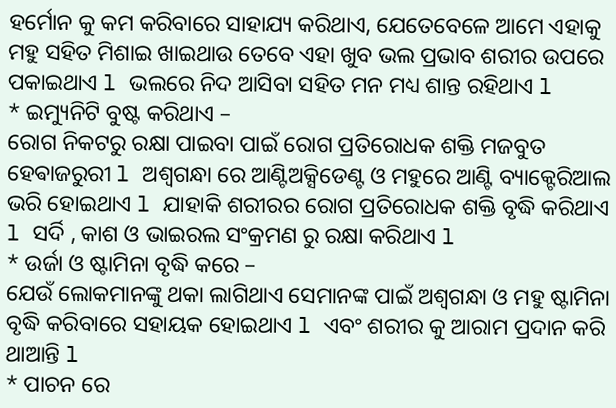ହର୍ମୋନ କୁ କମ କରିବାରେ ସାହାଯ୍ୟ କରିଥାଏ, ଯେତେବେଳେ ଆମେ ଏହାକୁ ମହୁ ସହିତ ମିଶାଇ ଖାଇଥାଉ ତେବେ ଏହା ଖୁବ ଭଲ ପ୍ରଭାବ ଶରୀର ଉପରେ ପକାଇଥାଏ l ଭଲରେ ନିଦ ଆସିବା ସହିତ ମନ ମଧ୍ୟ ଶାନ୍ତ ରହିଥାଏ l
* ଇମ୍ୟୁନିଟି ବୁଷ୍ଟ କରିଥାଏ –
ରୋଗ ନିକଟରୁ ରକ୍ଷା ପାଇବା ପାଇଁ ରୋଗ ପ୍ରତିରୋଧକ ଶକ୍ତି ମଜବୁତ ହେଵାଜରୁରୀ l ଅଶ୍ଵଗନ୍ଧା ରେ ଆଣ୍ଟିଅକ୍ସିଡେଣ୍ଟ ଓ ମହୁରେ ଆଣ୍ଟି ବ୍ୟାକ୍ଟେରିଆଲ ଭରି ହୋଇଥାଏ l ଯାହାକି ଶରୀରର ରୋଗ ପ୍ରତିରୋଧକ ଶକ୍ତି ବୃଦ୍ଧି କରିଥାଏ l ସର୍ଦି , କାଶ ଓ ଭାଇରଲ ସଂକ୍ରମଣ ରୁ ରକ୍ଷା କରିଥାଏ l
* ଉର୍ଜା ଓ ଷ୍ଟାମିନା ବୃଦ୍ଧି କରେ –
ଯେଉଁ ଲୋକମାନଙ୍କୁ ଥକା ଲାଗିଥାଏ ସେମାନଙ୍କ ପାଇଁ ଅଶ୍ଵଗନ୍ଧା ଓ ମହୁ ଷ୍ଟାମିନା ବୃଦ୍ଧି କରିବାରେ ସହାୟକ ହୋଇଥାଏ l ଏବଂ ଶରୀର କୁ ଆରାମ ପ୍ରଦାନ କରି ଥାଆନ୍ତି l
* ପାଚନ ରେ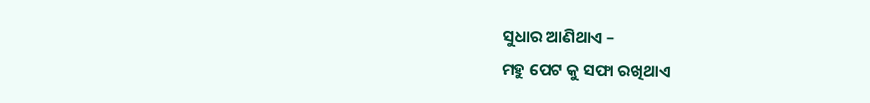ସୁଧାର ଆଣିଥାଏ –
ମହୁ ପେଟ କୁ ସଫା ରଖିଥାଏ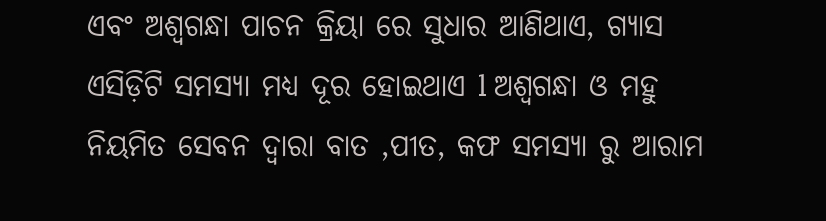ଏବଂ ଅଶ୍ଵଗନ୍ଧା ପାଚନ କ୍ରିୟା ରେ ସୁଧାର ଆଣିଥାଏ, ଗ୍ୟାସ ଏସିଡ଼ିଟି ସମସ୍ୟା ମଧ୍ୟ ଦୂର ହୋଇଥାଏ l ଅଶ୍ଵଗନ୍ଧା ଓ ମହୁ ନିୟମିତ ସେବନ ଦ୍ୱାରା ବାତ ,ପୀତ, କଫ ସମସ୍ୟା ରୁ ଆରାମ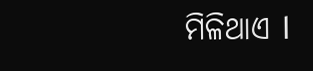ମିଳିଥାଏ l